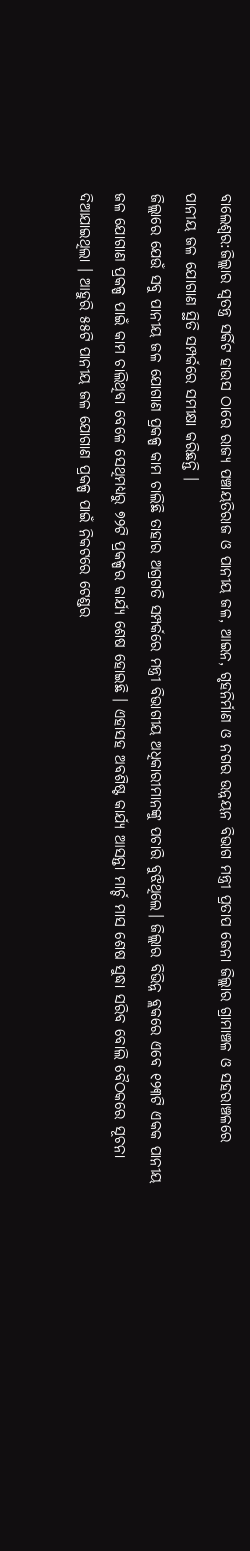ବାଲେଶ୍ବର:ଜିଲ୍ଲାର ସ୍ୱତନ୍ତ୍ର ସର୍କିଟ ହାଉସ ଠାରେ ରାଜ୍ୟ ପଞ୍ଚାୟତିରାଜ ଓ ପାନୀୟ ଜଳ, ଆଇନ, ଗୃହନିର୍ମାଣ ଓ ନଗର ଉନ୍ନୟନ ବିଭାଗ ମନ୍ତ୍ରୀ ପ୍ରତାପ ଜେନା ଜିଲ୍ଲାର ଗ୍ରାମାଞ୍ଚଳ ଓ ସହରାଞ୍ଚଳରେ ପାନୀୟ ଜଳ ଯୋଗାଣ ସ୍ଥିତି ସମ୍ପର୍କରେ ସମୀକ୍ଷା କରିଛନ୍ତି ।
ଜିଲ୍ଲାରେ ଯେଉଁ ସବୁ ପାନୀୟ ଜଳ ଯୋଗାଣ ପ୍ରକଳ୍ପ କାମ ଚାଲିଛି ତାହାର ଅଗ୍ରଗତି ସମ୍ପର୍କରେ ମନ୍ତ୍ରୀ ବିଭାଗୀୟ ଅଧିକାରୀମାନଙ୍କୁ ପଚାରି ବୁଝିଥିଲେ। ଜିଲ୍ଲାର ବିଭିନ୍ନ ବ୍ଲକରେ ଏବେ ୧୨୩ଟି ଏକକ ପାନୀୟ ଜଳ ଯୋଗାଣ ପ୍ରକଳ୍ପ ପାଇଁ କାମ ଚାଲିଥିବା ବେଳେ ସେଥିମଧ୍ୟରୁ ୭୨ଟି ପ୍ରକଳ୍ପର କାର୍ଯ୍ୟ ଶେଷ ହୋଇଛି । ଏହାସହ ଅବଶିଷ୍ଟ କାର୍ଯ୍ୟ ଆସନ୍ତା ମାର୍ଚ୍ଚ ମାସ ଶେଷ ସୁଦ୍ଧା ସରିବ ବୋଲି ବୈଠକରେ ସୂଚନା ଦିଆଯାଇଥିଲା । ଆହୁରି ୫୫ଟି ପାନୀୟ ଜଳ ଯୋଗାଣ ପ୍ରକଳ୍ପ ପାଇଁ ନିକଟରେ ଟେଣ୍ଡର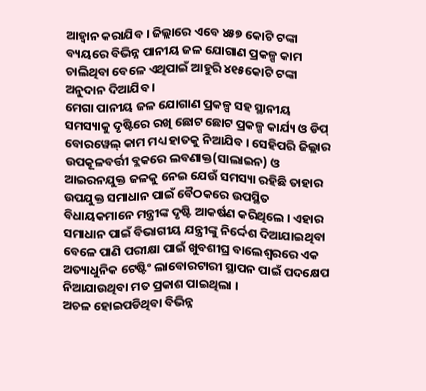ଆହ୍ୱାନ କରାଯିବ । ଜିଲ୍ଲାରେ ଏବେ ୪୫୭ କୋଟି ଟଙ୍କା ବ୍ୟୟରେ ବିଭିନ୍ନ ପାନୀୟ ଜଳ ଯୋଗାଣ ପ୍ରକଳ୍ପ କାମ ଚାଲିଥିବା ବେଳେ ଏଥିପାଇଁ ଆହୁରି ୪୧୫କୋଟି ଟଙ୍କା ଅନୁଦାନ ଦିଆଯିବ ।
ମେଗା ପାନୀୟ ଜଳ ଯୋଗାଣ ପ୍ରକଳ୍ପ ସହ ସ୍ଥାନୀୟ ସମସ୍ୟାକୁ ଦୃଷ୍ଟିରେ ରଖି ଛୋଟ ଛୋଟ ପ୍ରକଳ୍ପ କାର୍ଯ୍ୟ ଓ ଡିପ୍ ବୋରୱେଲ୍ କାମ ମଧ୍ୟ ହାତକୁ ନିଆଯିବ । ସେହିପରି ଜିଲ୍ଲାର ଉପକୂଳବର୍ତ୍ତୀ ବ୍ଲକରେ ଲବଣାକ୍ତ(ସାଲାଇନ) ଓ ଆଇରନଯୁକ୍ତ ଜଳକୁ ନେଇ ଯେଉଁ ସମସ୍ୟା ରହିଛି ତାହାର ଉପଯୁକ୍ତ ସମାଧାନ ପାଇଁ ବୈଠକରେ ଉପସ୍ଥିତ ବିଧାୟକମାନେ ମନ୍ତ୍ରୀଙ୍କ ଦୃଷ୍ଟି ଆକର୍ଷଣ କରିଥିଲେ । ଏହାର ସମାଧାନ ପାଇଁ ବିଭାଗୀୟ ଯନ୍ତ୍ରୀଙ୍କୁ ନିର୍ଦ୍ଦେଶ ଦିଆଯାଇଥିବା ବେଳେ ପାଣି ପରୀକ୍ଷା ପାଇଁ ଖୁବଶୀଘ୍ର ବାଲେଶ୍ୱରରେ ଏକ ଅତ୍ୟାଧୁନିକ ଟେଷ୍ଟିଂ ଲାବୋରଟାରୀ ସ୍ଥାପନ ପାଇଁ ପଦକ୍ଷେପ ନିଆଯାଉଥିବା ମତ ପ୍ରକାଶ ପାଇଥିଲା ।
ଅଚଳ ହୋଇପଡିଥିବା ବିଭିନ୍ନ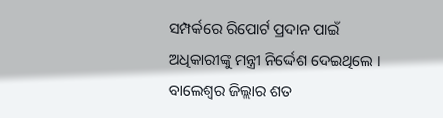ସମ୍ପର୍କରେ ରିପୋର୍ଟ ପ୍ରଦାନ ପାଇଁ ଅଧିକାରୀଙ୍କୁ ମନ୍ତ୍ରୀ ନିର୍ଦ୍ଦେଶ ଦେଇଥିଲେ । ବାଲେଶ୍ୱର ଜିଲ୍ଲାର ଶତ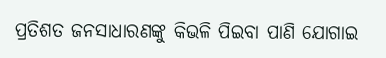ପ୍ରତିଶତ ଜନସାଧାରଣଙ୍କୁ କିଭଳି ପିଇବା ପାଣି ଯୋଗାଇ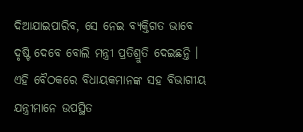ଦିଆଯାଇପାରିବ, ସେ ନେଇ ବ୍ୟକ୍ତିଗତ ଭାବେ ଦୃଷ୍ଟି ଦେବେ ବୋଲି ମନ୍ତ୍ରୀ ପ୍ରତିଶ୍ରୁତି ଦେଇଛନ୍ତି । ଏହି ବୈଠକରେ ବିଧାୟକମାନଙ୍କ ସହ ବିଭାଗୀୟ ଯନ୍ତ୍ରୀମାନେ ଉପସ୍ଥିତ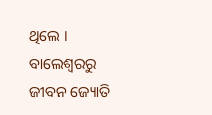ଥିଲେ ।
ବାଲେଶ୍ବରରୁ ଜୀବନ ଜ୍ୟୋତି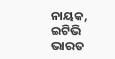ନାୟକ, ଇଟିଭି ଭାରତ